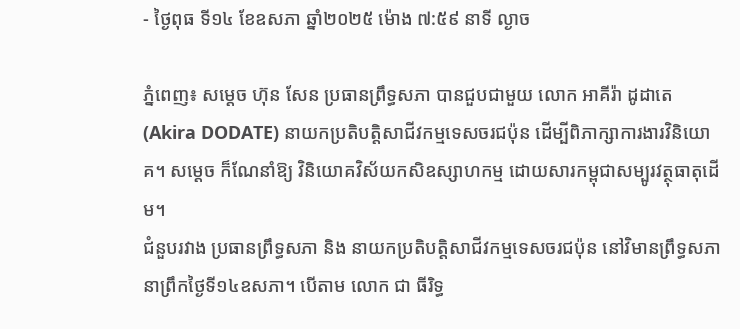- ថ្ងៃពុធ ទី១៤ ខែឧសភា ឆ្នាំ២០២៥ ម៉ោង ៧:៥៩ នាទី ល្ងាច

ភ្នំពេញ៖ សម្ដេច ហ៊ុន សែន ប្រធានព្រឹទ្ធសភា បានជួបជាមួយ លោក អាគីរ៉ា ដូដាតេ (Akira DODATE) នាយកប្រតិបត្តិសាជីវកម្មទេសចរជប៉ុន ដើម្បីពិភាក្សាការងារវិនិយោគ។ សម្ដេច ក៏ណែនាំឱ្យ វិនិយោគវិស័យកសិឧស្សាហកម្ម ដោយសារកម្ពុជាសម្បូរវត្ថុធាតុដើម។
ជំនួបរវាង ប្រធានព្រឹទ្ធសភា និង នាយកប្រតិបត្តិសាជីវកម្មទេសចរជប៉ុន នៅវិមានព្រឹទ្ធសភា នាព្រឹកថ្ងៃទី១៤ឧសភា។ បើតាម លោក ជា ធីរិទ្ធ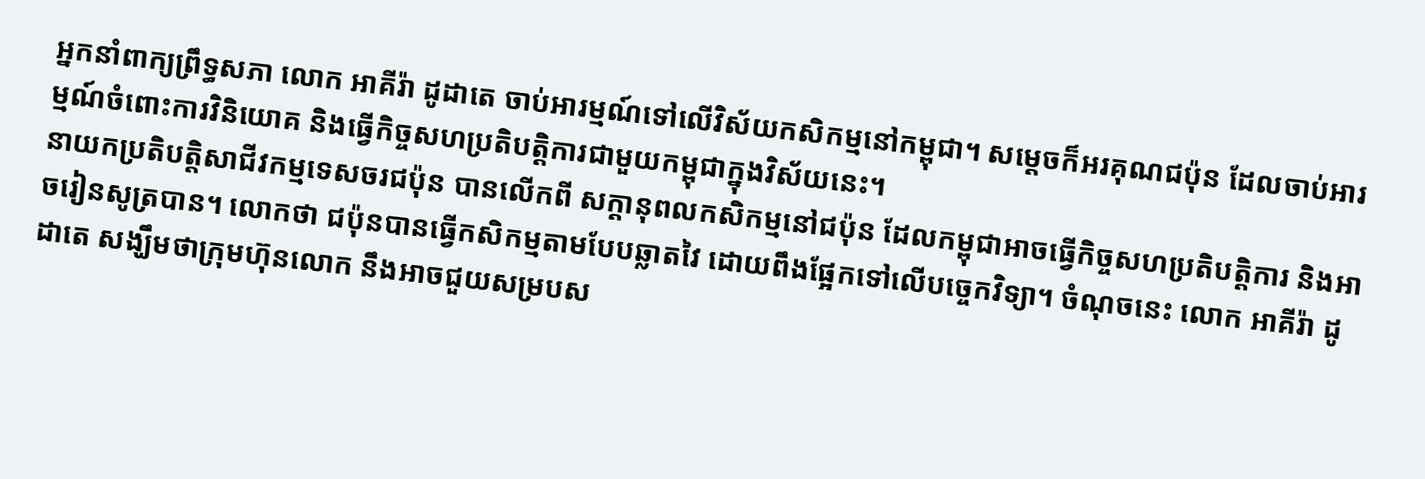អ្នកនាំពាក្យព្រឹទ្ធសភា លោក អាគីរ៉ា ដូដាតេ ចាប់អារម្មណ៍ទៅលើវិស័យកសិកម្មនៅកម្ពុជា។ សម្ដេចក៏អរគុណជប៉ុន ដែលចាប់អារម្មណ៍ចំពោះការវិនិយោគ និងធ្វើកិច្ចសហប្រតិបត្តិការជាមួយកម្ពុជាក្នុងវិស័យនេះ។
នាយកប្រតិបត្តិសាជីវកម្មទេសចរជប៉ុន បានលើកពី សក្ដានុពលកសិកម្មនៅជប៉ុន ដែលកម្ពុជាអាចធ្វើកិច្ចសហប្រតិបត្តិការ និងអាចរៀនសូត្របាន។ លោកថា ជប៉ុនបានធ្វើកសិកម្មតាមបែបឆ្លាតវៃ ដោយពឹងផ្អែកទៅលើបច្ចេកវិទ្យា។ ចំណុចនេះ លោក អាគីរ៉ា ដូដាតេ សង្ឃឹមថាក្រុមហ៊ុនលោក នឹងអាចជួយសម្របស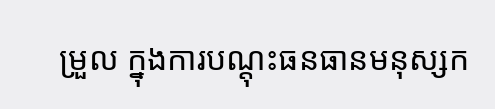ម្រួល ក្នុងការបណ្ដុះធនធានមនុស្សក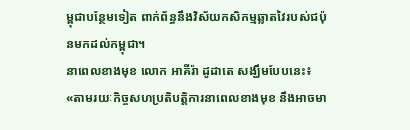ម្ពុជាបន្ថែមទៀត ពាក់ព័ន្ធនឹងវិស័យកសិកម្មឆ្លាតវៃរបស់ជប៉ុនមកដល់កម្ពុជា។
នាពេលខាងមុខ លោក អាគីរ៉ា ដូដាតេ សង្ឃឹមបែបនេះ៖ «តាមរយៈកិច្ចសហប្រតិបត្តិការនាពេលខាងមុខ នឹងអាចមា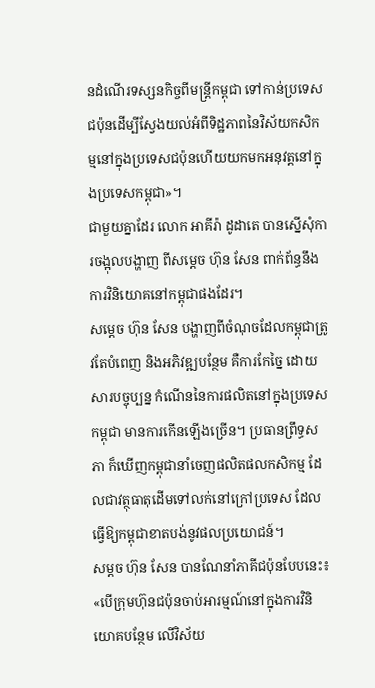នដំណើរទស្សនកិច្ចពីមន្រ្ដីកម្ពុជា ទៅកាន់ប្រទេសជប៉ុនដើម្បីស្វែងយល់អំពីទិដ្ឋភាពនៃវិស័យកសិកម្មនៅក្នុងប្រទេសជប៉ុនហើយយកមកអនុវត្តនៅក្នុងប្រទេសកម្ពុជា»។
ជាមួយគ្នាដែរ លោក អាគីរ៉ា ដូដាតេ បានស្នើសុំការចង្អុលបង្ហាញ ពីសម្ដេច ហ៊ុន សែន ពាក់ព័ន្ធនឹងការវិនិយោគនៅកម្ពុជាផងដែរ។
សម្ដេច ហ៊ុន សែន បង្ហាញពីចំណុចដែលកម្ពុជាត្រូវតែបំពេញ និងអភិវឌ្ឍបន្ថែម គឺការកែច្នៃ ដោយសារបច្ចុប្បន្ន កំណើននៃការផលិតនៅក្នុងប្រទេសកម្ពុជា មានការកើនឡើងច្រើន។ ប្រធានព្រឹទ្ធសភា ក៏ឃើញកម្ពុជានាំចេញផលិតផលកសិកម្ម ដែលជាវត្ថុធាតុដើមទៅលក់នៅក្រៅប្រទេស ដែលធ្វើឱ្យកម្ពុជាខាតបង់នូវផលប្រយោជន៍។
សម្ដច ហ៊ុន សែន បានណែនាំភាគីជប៉ុនបែបនេះ៖ «បើក្រុមហ៊ុនជប៉ុនចាប់អារម្មណ៍នៅក្នុងការវិនិយោគបន្ថែម លើវិស័យ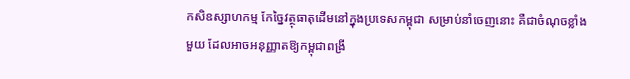កសិឧស្សាហកម្ម កែច្នៃវត្ថុធាតុដើមនៅក្នុងប្រទេសកម្ពុជា សម្រាប់នាំចេញនោះ គឺជាចំណុចខ្លាំងមួយ ដែលអាចអនុញ្ញាតឱ្យកម្ពុជាពង្រី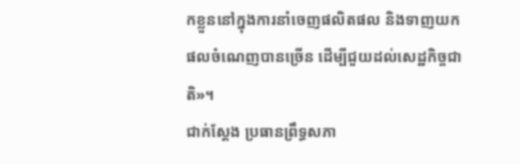កខ្លួននៅក្នុងការនាំចេញផលិតផល និងទាញយកផលចំណេញបានច្រើន ដើម្បីជួយដល់សេដ្ឋកិច្ចជាតិ»។
ជាក់ស្ដែង ប្រធានព្រឹទ្ធសភា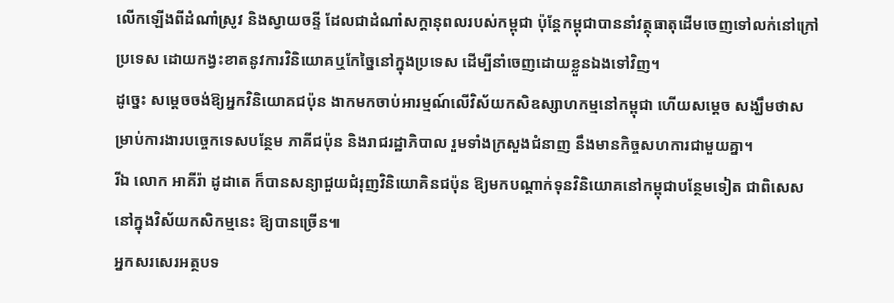លើកឡើងពីដំណាំស្រូវ និងស្វាយចន្ទី ដែលជាដំណាំសក្ដានុពលរបស់កម្ពុជា ប៉ុន្ដែកម្ពុជាបាននាំវត្ថុធាតុដើមចេញទៅលក់នៅក្រៅប្រទេស ដោយកង្វះខាតនូវការវិនិយោគឬកែច្នៃនៅក្នុងប្រទេស ដើម្បីនាំចេញដោយខ្លួនឯងទៅវិញ។
ដូច្នេះ សម្ដេចចង់ឱ្យអ្នកវិនិយោគជប៉ុន ងាកមកចាប់អារម្មណ៍លើវិស័យកសិឧស្សាហកម្មនៅកម្ពុជា ហើយសម្ដេច សង្ឃឹមថាសម្រាប់ការងារបច្ចេកទេសបន្ថែម ភាគីជប៉ុន និងរាជរដ្ឋាភិបាល រួមទាំងក្រសួងជំនាញ នឹងមានកិច្ចសហការជាមួយគ្នា។
រីឯ លោក អាគីរ៉ា ដូដាតេ ក៏បានសន្យាជួយជំរុញវិនិយោគិនជប៉ុន ឱ្យមកបណ្ដាក់ទុនវិនិយោគនៅកម្ពុជាបន្ថែមទៀត ជាពិសេសនៅក្នុងវិស័យកសិកម្មនេះ ឱ្យបានច្រើន៕
អ្នកសរសេរអត្ថបទ